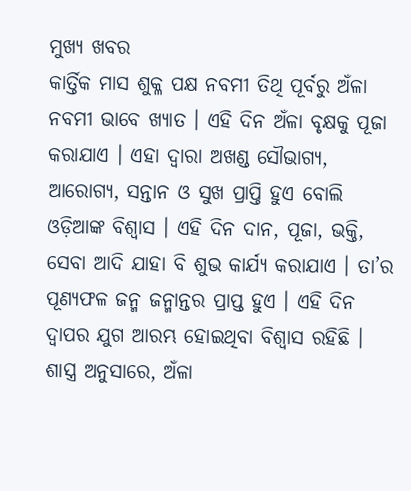ମୁଖ୍ୟ ଖବର
କାର୍ତ୍ତିକ ମାସ ଶୁକ୍ଳ ପକ୍ଷ ନବମୀ ତିଥି ପୂର୍ବରୁ ଅଁଳା ନବମୀ ଭାବେ ଖ୍ୟାତ । ଏହି ଦିନ ଅଁଳା ବୃକ୍ଷକୁ ପୂଜା କରାଯାଏ । ଏହା ଦ୍ୱାରା ଅଖଣ୍ଡ ସୌଭାଗ୍ୟ, ଆରୋଗ୍ୟ, ସନ୍ତାନ ଓ ସୁଖ ପ୍ରାପ୍ତି ହୁଏ ବୋଲି ଓଡ଼ିଆଙ୍କ ବିଶ୍ୱାସ । ଏହି ଦିନ ଦାନ, ପୂଜା, ଭକ୍ତି, ସେବା ଆଦି ଯାହା ବି ଶୁଭ କାର୍ଯ୍ୟ କରାଯାଏ । ତା’ର ପୂଣ୍ୟଫଳ ଜନ୍ମ ଜନ୍ମାନ୍ତର ପ୍ରାପ୍ତ ହୁଏ । ଏହି ଦିନ ଦ୍ୱାପର ଯୁଗ ଆରମ୍ଭ ହୋଇଥିବା ବିଶ୍ୱାସ ରହିଛି । ଶାସ୍ତ୍ର ଅନୁସାରେ, ଅଁଳା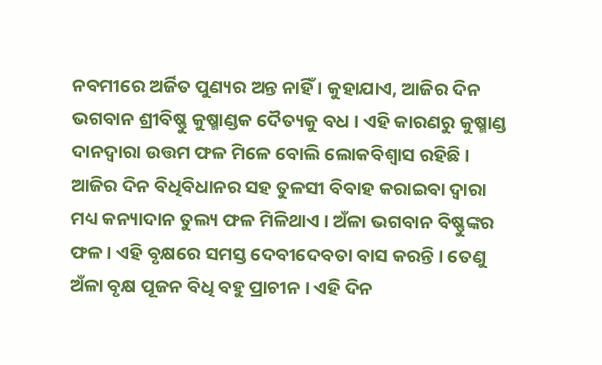ନବମୀରେ ଅର୍ଜିତ ପୁଣ୍ୟର ଅନ୍ତ ନାହିଁ । କୁହାଯାଏ, ଆଜିର ଦିନ ଭଗବାନ ଶ୍ରୀବିଷ୍ଣୁ କୁଷ୍ମାଣ୍ଡକ ଦୈତ୍ୟକୁ ବଧ । ଏହି କାରଣରୁ କୁଷ୍ମାଣ୍ଡ ଦାନଦ୍ୱାରା ଉତ୍ତମ ଫଳ ମିଳେ ବୋଲି ଲୋକବିଶ୍ୱାସ ରହିଛି । ଆଜିର ଦିନ ବିଧିବିଧାନର ସହ ତୁଳସୀ ବିବାହ କରାଇବା ଦ୍ୱାରା ମଧ୍ୟ କନ୍ୟାଦାନ ତୁଲ୍ୟ ଫଳ ମିଳିଥାଏ । ଅଁଳା ଭଗବାନ ବିଷ୍ଣୁଙ୍କର ଫଳ । ଏହି ବୃକ୍ଷରେ ସମସ୍ତ ଦେବୀଦେବତା ବାସ କରନ୍ତି । ତେଣୁ ଅଁଳା ବୃକ୍ଷ ପୂଜନ ବିଧି ବହୁ ପ୍ରାଚୀନ । ଏହି ଦିନ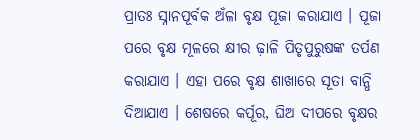ପ୍ରାତଃ ସ୍ନାନପୂର୍ବକ ଅଁଳା ବୃକ୍ଷ ପୂଜା କରାଯାଏ । ପୂଜା ପରେ ବୃକ୍ଷ ମୂଳରେ କ୍ଷୀର ଢ଼ାଳି ପିତୃପୁରୁଷଙ୍କ ତର୍ପଣ କରାଯାଏ । ଏହା ପରେ ବୃକ୍ଷ ଶାଖାରେ ସୂତା ବାନ୍ଧି ଦିଆଯାଏ । ଶେଷରେ କର୍ପୂର, ଘିଅ ଦୀପରେ ବୃକ୍ଷର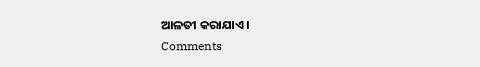ଆଳତୀ କରାଯାଏ ।
Comments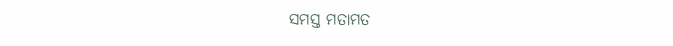ସମସ୍ତ ମତାମତ